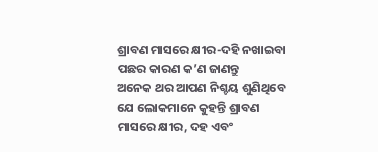ଶ୍ରାବଣ ମାସରେ କ୍ଷୀର-ଦହି ନଖାଇବା ପଛର କାରଣ କ’ଣ ଜାଣନ୍ତୁ
ଅନେକ ଥର ଆପଣ ନିଶ୍ଚୟ ଶୁଣିଥିବେ ଯେ ଲୋକମାନେ କୁହନ୍ତି ଶ୍ରାବଣ ମାସରେ କ୍ଷୀର, ଦହ ଏବଂ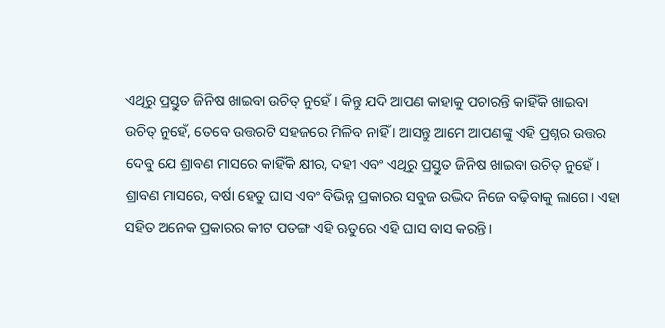ଏଥିରୁ ପ୍ରସ୍ତୁତ ଜିନିଷ ଖାଇବା ଉଚିତ୍ ନୁହେଁ। କିନ୍ତୁ ଯଦି ଆପଣ କାହାକୁ ପଚାରନ୍ତି କାହିଁକି ଖାଇବା ଉଚିତ୍ ନୁହେଁ, ତେବେ ଉତ୍ତରଟି ସହଜରେ ମିଳିବ ନାହିଁ । ଆସନ୍ତୁ ଆମେ ଆପଣଙ୍କୁ ଏହି ପ୍ରଶ୍ନର ଉତ୍ତର ଦେବୁ ଯେ ଶ୍ରାବଣ ମାସରେ କାହିଁକି କ୍ଷୀର, ଦହୀ ଏବଂ ଏଥିରୁ ପ୍ରସ୍ତୁତ ଜିନିଷ ଖାଇବା ଉଚିତ୍ ନୁହେଁ ।
ଶ୍ରାବଣ ମାସରେ, ବର୍ଷା ହେତୁ ଘାସ ଏବଂ ବିଭିନ୍ନ ପ୍ରକାରର ସବୁଜ ଉଦ୍ଭିଦ ନିଜେ ବଢ଼ିବାକୁ ଲାଗେ। ଏହା ସହିତ ଅନେକ ପ୍ରକାରର କୀଟ ପତଙ୍ଗ ଏହି ଋତୁରେ ଏହି ଘାସ ବାସ କରନ୍ତି।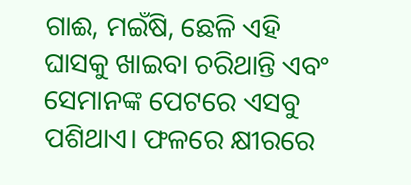ଗାଈ, ମଇଁଷି, ଛେଳି ଏହି ଘାସକୁ ଖାଇବା ଚରିଥାନ୍ତି ଏବଂ ସେମାନଙ୍କ ପେଟରେ ଏସବୁ ପଶିଥାଏ। ଫଳରେ କ୍ଷୀରରେ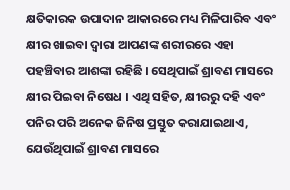କ୍ଷତିକାରକ ଉପାଦାନ ଆକାରରେ ମଧ୍ୟ ମିଳିପାରିବ ଏବଂ କ୍ଷୀର ଖାଇବା ଦ୍ୱାରା ଆପଣଙ୍କ ଶରୀରରେ ଏହା ପହଞ୍ଚିବାର ଆଶଙ୍କା ରହିଛି । ସେଥିପାଇଁ ଶ୍ରାବଣ ମାସରେ କ୍ଷୀର ପିଇବା ନିଷେଧ । ଏଥି ସହିତ, କ୍ଷୀରରୁ ଦହି ଏବଂ ପନିର ପରି ଅନେକ ଜିନିଷ ପ୍ରସ୍ତୁତ କରାଯାଇଥାଏ, ଯେଉଁଥିପାଇଁ ଶ୍ରାବଣ ମାସରେ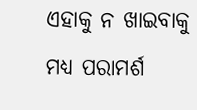ଏହାକୁ ନ ଖାଇବାକୁ ମଧ୍ୟ ପରାମର୍ଶ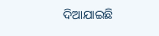ଦିଆଯାଇଛି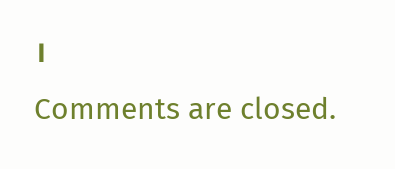।
Comments are closed.